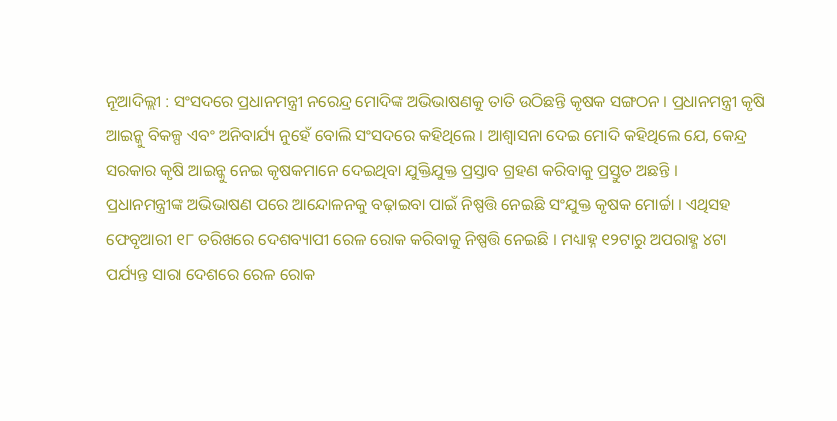ନୂଆଦିଲ୍ଲୀ : ସଂସଦରେ ପ୍ରଧାନମନ୍ତ୍ରୀ ନରେନ୍ଦ୍ର ମୋଦିଙ୍କ ଅଭିଭାଷଣକୁ ତାତି ଉଠିଛନ୍ତି କୃଷକ ସଙ୍ଗଠନ । ପ୍ରଧାନମନ୍ତ୍ରୀ କୃଷି ଆଇନ୍କୁ ବିକଳ୍ପ ଏବଂ ଅନିବାର୍ଯ୍ୟ ନୁହେଁ ବୋଲି ସଂସଦରେ କହିଥିଲେ । ଆଶ୍ୱାସନା ଦେଇ ମୋଦି କହିଥିଲେ ଯେ, କେନ୍ଦ୍ର ସରକାର କୃଷି ଆଇନ୍କୁ ନେଇ କୃଷକମାନେ ଦେଇଥିବା ଯୁକ୍ତିଯୁକ୍ତ ପ୍ରସ୍ତାବ ଗ୍ରହଣ କରିବାକୁ ପ୍ରସ୍ତୁତ ଅଛନ୍ତି ।
ପ୍ରଧାନମନ୍ତ୍ରୀଙ୍କ ଅଭିଭାଷଣ ପରେ ଆନ୍ଦୋଳନକୁ ବଢ଼ାଇବା ପାଇଁ ନିଷ୍ପତ୍ତି ନେଇଛି ସଂଯୁକ୍ତ କୃଷକ ମୋର୍ଚ୍ଚା । ଏଥିସହ ଫେବୃଆରୀ ୧୮ ତରିଖରେ ଦେଶବ୍ୟାପୀ ରେଳ ରୋକ କରିବାକୁ ନିଷ୍ପତ୍ତି ନେଇଛି । ମଧ୍ୟାହ୍ନ ୧୨ଟାରୁ ଅପରାହ୍ଣ ୪ଟା ପର୍ଯ୍ୟନ୍ତ ସାରା ଦେଶରେ ରେଳ ରୋକ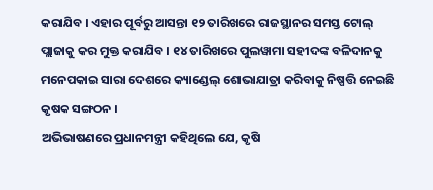କରାଯିବ । ଏହାର ପୂର୍ବରୁ ଆସନ୍ତା ୧୨ ତାରିଖରେ ରାଜସ୍ଥାନର ସମସ୍ତ ଟୋଲ୍ ପ୍ଲାଜାକୁ କର ମୁକ୍ତ କରାଯିବ । ୧୪ ତାରିଖରେ ପୁଲୱାମା ସହୀଦଙ୍କ ବଳିଦାନକୁ ମନେପକାଇ ସାରା ଦେଶରେ କ୍ୟାଣ୍ଡେଲ୍ ଶୋଭାଯାତ୍ରା କରିବାକୁ ନିଷ୍ପତ୍ତି ନେଇଛି କୃଷକ ସଙ୍ଗଠନ ।
ଅଭିଭାଷଣରେ ପ୍ରଧାନମନ୍ତ୍ରୀ କହିଥିଲେ ଯେ, କୃଷି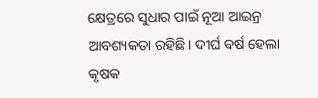କ୍ଷେତ୍ରରେ ସୁଧାର ପାଇଁ ନୂଆ ଆଇନ୍ର ଆବଶ୍ୟକତା ରହିଛି। ଦୀର୍ଘ ବର୍ଷ ହେଲା କୃଷକ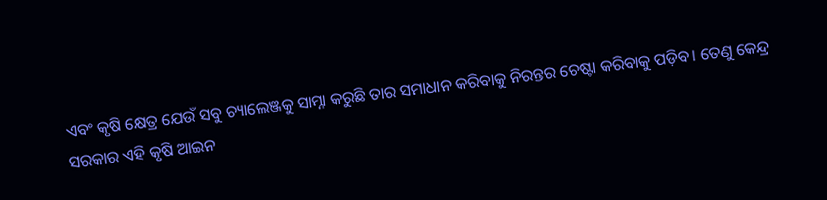ଏବଂ କୃଷି କ୍ଷେତ୍ର ଯେଉଁ ସବୁ ଚ୍ୟାଲେଞ୍ଜକୁ ସାମ୍ନା କରୁଛି ତାର ସମାଧାନ କରିବାକୁ ନିରନ୍ତର ଚେଷ୍ଟା କରିବାକୁ ପଡ଼ିବ। ତେଣୁ କେନ୍ଦ୍ର ସରକାର ଏହି କୃଷି ଆଇନ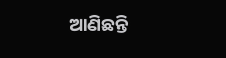ଆଣିଛନ୍ତି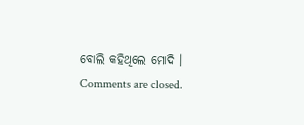ବୋଲି କହିଥିଲେ ମୋଦି ।
Comments are closed.